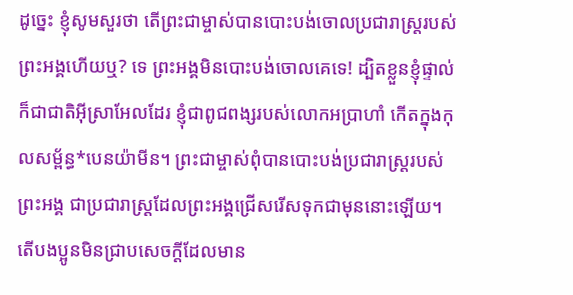ដូច្នេះ ខ្ញុំសូមសួរថា តើព្រះជាម្ចាស់បានបោះបង់ចោលប្រជារាស្ដ្ររបស់ព្រះអង្គហើយឬ? ទេ ព្រះអង្គមិនបោះបង់ចោលគេទេ! ដ្បិតខ្លួនខ្ញុំផ្ទាល់ក៏ជាជាតិអ៊ីស្រាអែលដែរ ខ្ញុំជាពូជពង្សរបស់លោកអប្រាហាំ កើតក្នុងកុលសម្ព័ន្ធ*បេនយ៉ាមីន។ ព្រះជាម្ចាស់ពុំបានបោះបង់ប្រជារាស្ដ្ររបស់ព្រះអង្គ ជាប្រជារាស្ដ្រដែលព្រះអង្គជ្រើសរើសទុកជាមុននោះឡើយ។ តើបងប្អូនមិនជ្រាបសេចក្ដីដែលមាន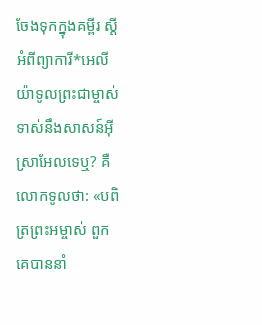ចែងទុកក្នុងគម្ពីរ ស្ដីអំពីព្យាការី*អេលីយ៉ាទូលព្រះជាម្ចាស់ទាស់នឹងសាសន៍អ៊ីស្រាអែលទេឬ? គឺលោកទូលថា: «បពិត្រព្រះអម្ចាស់ ពួកគេបាននាំ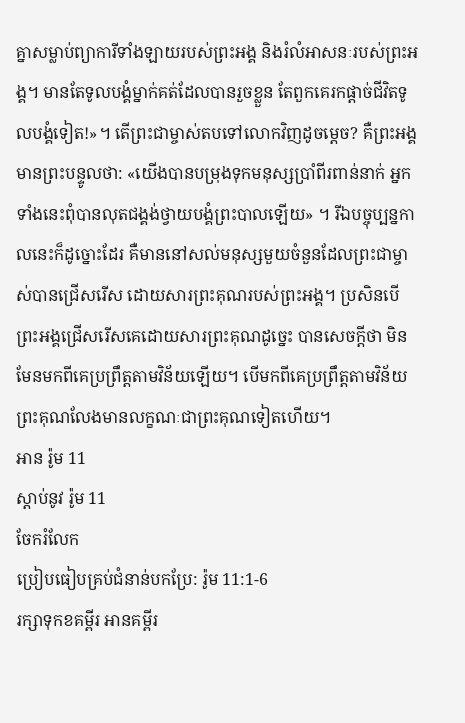គ្នាសម្លាប់ព្យាការីទាំងឡាយរបស់ព្រះអង្គ និងរំលំអាសនៈរបស់ព្រះអង្គ។ មានតែទូលបង្គំម្នាក់គត់ដែលបានរួចខ្លួន តែពួកគេរកផ្ដាច់ជីវិតទូលបង្គំទៀត!»។ តើព្រះជាម្ចាស់តបទៅលោកវិញដូចម្ដេច? គឺព្រះអង្គមានព្រះបន្ទូលថា: «យើងបានបម្រុងទុកមនុស្សប្រាំពីរពាន់នាក់ អ្នកទាំងនេះពុំបានលុតជង្គង់ថ្វាយបង្គំព្រះបាលឡើយ» ។ រីឯបច្ចុប្បន្នកាលនេះក៏ដូច្នោះដែរ គឺមាននៅសល់មនុស្សមួយចំនួនដែលព្រះជាម្ចាស់បានជ្រើសរើស ដោយសារព្រះគុណរបស់ព្រះអង្គ។ ប្រសិនបើព្រះអង្គជ្រើសរើសគេដោយសារព្រះគុណដូច្នេះ បានសេចក្ដីថា មិនមែនមកពីគេប្រព្រឹត្តតាមវិន័យឡើយ។ បើមកពីគេប្រព្រឹត្តតាមវិន័យ ព្រះគុណលែងមានលក្ខណៈជាព្រះគុណទៀតហើយ។
អាន រ៉ូម 11
ស្ដាប់នូវ រ៉ូម 11
ចែករំលែក
ប្រៀបធៀបគ្រប់ជំនាន់បកប្រែ: រ៉ូម 11:1-6
រក្សាទុកខគម្ពីរ អានគម្ពីរ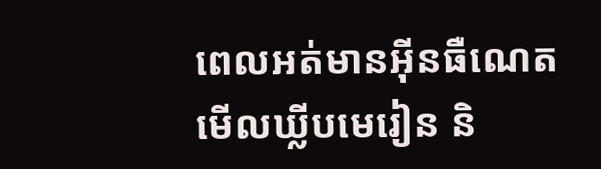ពេលអត់មានអ៊ីនធឺណេត មើលឃ្លីបមេរៀន និ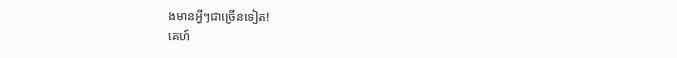ងមានអ្វីៗជាច្រើនទៀត!
គេហ៍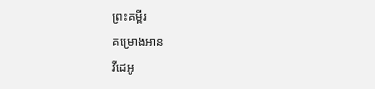ព្រះគម្ពីរ
គម្រោងអាន
វីដេអូ